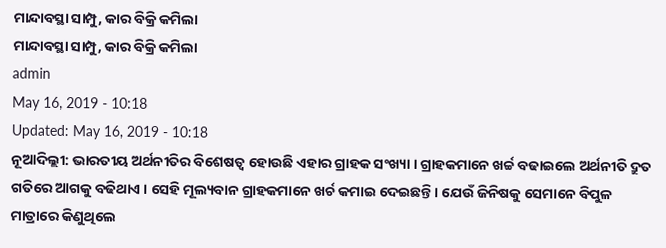ମାନ୍ଦାବସ୍ଥା ସାମ୍ପୁ, କାର ବିକ୍ରି କମିଲା
ମାନ୍ଦାବସ୍ଥା ସାମ୍ପୁ, କାର ବିକ୍ରି କମିଲା
admin
May 16, 2019 - 10:18
Updated: May 16, 2019 - 10:18
ନୂଆଦିଲ୍ଲୀ: ଭାରତୀୟ ଅର୍ଥନୀତିର ବିଶେଷତ୍ୱ ହୋଉଛି ଏହାର ଗ୍ରାହକ ସଂଖ୍ୟା । ଗ୍ରାହକମାନେ ଖର୍ଚ୍ଚ ବଢାଇଲେ ଅର୍ଥନୀତି ଦ୍ରୁତ ଗତିରେ ଆଗକୁ ବଢିଥାଏ । ସେହି ମୂଲ୍ୟବାନ ଗ୍ରାହକମାନେ ଖର୍ଚ କମାଇ ଦେଇଛନ୍ତି । ଯେଉଁ ଜିନିଷକୁ ସେମାନେ ବିପୁଳ ମାତ୍ରାରେ କିଣୁଥିଲେ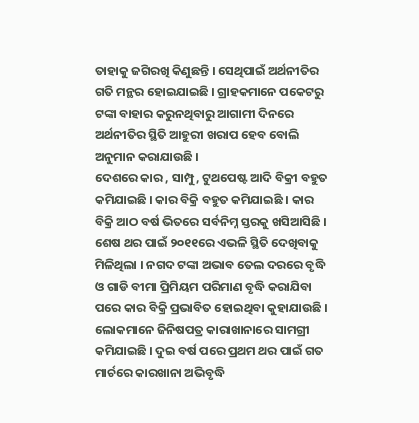ତାହାକୁ ଜଗିରଖି କିଣୁଛନ୍ତି । ସେଥିପାଇଁ ଅର୍ଥନୀତିର ଗତି ମନ୍ଥର ହୋଇଯାଇଛି । ଗ୍ରାହକମାନେ ପକେଟରୁ ଟଙ୍କା ବାହାର କରୁନଥିବାରୁ ଆଗାମୀ ଦିନରେ ଅର୍ଥନୀତିର ସ୍ଥିତି ଆହୁରୀ ଖରାପ ହେବ ବୋଲି ଅନୁମାନ କରାଯାଉଛି ।
ଦେଶରେ କାର , ସାମ୍ପୁ, ଟୁଥପେଷ୍ଟ ଆଦି ବିକ୍ରୀ ବହୁତ କମିଯାଇଛି । କାର ବିକ୍ରି ବହୁତ କମିଯାଇଛି । କାର ବିକ୍ରି ଆଠ ବର୍ଷ ଭିତରେ ସର୍ବନିମ୍ନ ସ୍ତରକୁ ଖସିଆସିଛି । ଶେଷ ଥର ପାଇଁ ୨୦୧୧ରେ ଏଭଳି ସ୍ଥିତି ଦେଖିବାକୁ ମିଳିଥିଲା । ନଗଦ ଟଙ୍କା ଅଭାବ ତେଲ ଦରରେ ବୃଦ୍ଧି ଓ ଗାଡି ବୀମା ପ୍ରିମିୟମ ପରିମାଣ ବୃଦ୍ଧି କରାଯିବା ପରେ କାର ବିକ୍ରି ପ୍ରଭାବିତ ହୋଇଥିବା କୁହାଯାଉଛି । ଲୋକମାନେ ଜିନିଷପତ୍ର କାରାଖାନାରେ ସାମଗ୍ରୀ କମିଯାଇଛି । ଦୁଇ ବର୍ଷ ପରେ ପ୍ରଥମ ଥର ପାଇଁ ଗତ ମାର୍ଚରେ କାରଖାନା ଅଭିବୃଦ୍ଧି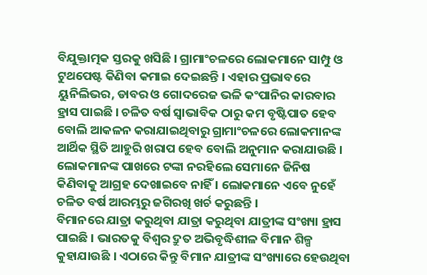ବିଯୁକ୍ତାତ୍ମକ ସ୍ତରକୁ ଖସିଛି । ଗ୍ରାମାଂଚଳରେ ଲୋକମାନେ ସାମ୍ପୁ ଓ ଟୁଥପେଷ୍ଟ କିଣିବା କମାଇ ଦେଇଛନ୍ତି । ଏହାର ପ୍ରଭାବରେ ୟୁନିଲିଭର, ଡାବର ଓ ଗୋଦରେଜ ଭଳି କଂପାନିର କାରବାର ହ୍ରାସ ପାଇଛି । ଚଳିତ ବର୍ଷ ସ୍ୱାଭାବିକ ଠାରୁ କମ ବୃଷ୍ଟିପାତ ହେବ ବୋଲି ଆକଳନ କରାଯାଇଥିବାରୁ ଗ୍ରାମାଂଚଳରେ ଲୋକମାନଙ୍କ ଆର୍ଥିକ ସ୍ଥିତି ଆହୁରି ଖରାପ ହେବ ବୋଲି ଅନୁମାନ କରାଯାଉଛି । ଲୋକମାନଙ୍କ ପାଖରେ ଟଙ୍କା ନରହିଲେ ସେମାନେ ଜିନିଷ କିଣିବାକୁ ଆଗ୍ରହ ଦେଖାଇବେ ନାହିଁ । ଲୋକମାନେ ଏବେ ନୁହେଁ ଚଳିତ ବର୍ଷ ଆରମ୍ଭରୁ ଜଗିରଖି ଖର୍ଚ କରୁଛନ୍ତି ।
ବିମାନରେ ଯାତ୍ରା କରୁଥିବା ଯାତ୍ରା କରୁଥିବା ଯାତ୍ରୀଙ୍କ ସଂଖ୍ୟା ହ୍ରାସ ପାଇଛି । ଭାରତକୁ ବିଶ୍ୱର ଦ୍ରୁତ ଅଭିବୃଦ୍ଧିଶୀଳ ବିମାନ ଶିଳ୍ପ କୁହାଯାଉଛି । ଏଠାରେ କିନ୍ତୁ ବିମାନ ଯାତ୍ରୀଙ୍କ ସଂଖ୍ୟାରେ ହେଉଥିବା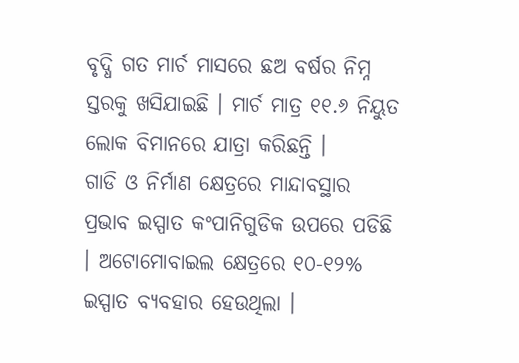ବୃଦ୍ଧି ଗତ ମାର୍ଚ ମାସରେ ଛଅ ବର୍ଷର ନିମ୍ନ ସ୍ତରକୁ ଖସିଯାଇଛି । ମାର୍ଚ ମାତ୍ର ୧୧.୬ ନିୟୁତ ଲୋକ ବିମାନରେ ଯାତ୍ରା କରିଛନ୍ତି ।
ଗାଡି ଓ ନିର୍ମାଣ କ୍ଷେତ୍ରରେ ମାନ୍ଦାବସ୍ଥାର ପ୍ରଭାବ ଇସ୍ପାତ କଂପାନିଗୁଡିକ ଉପରେ ପଡିଛି । ଅଟୋମୋବାଇଲ କ୍ଷେତ୍ରରେ ୧୦-୧୨% ଇସ୍ପାତ ବ୍ୟବହାର ହେଉଥିଲା ।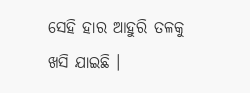ସେହି ହାର ଆହୁରି ତଳକୁ ଖସି ଯାଇଛି ।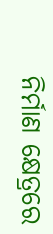ନିର୍ମାଣ କ୍ଷେତ୍ରରେ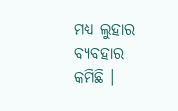ମଧ୍ୟ ଲୁହାର ବ୍ୟବହାର କମିଛି ।